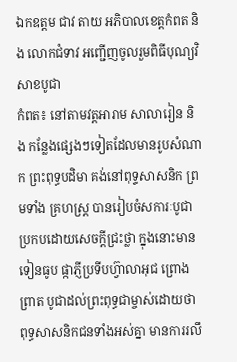ឯកឧត្តម ជាវ តាយ អភិបាលខេត្តកំពត និង លោកជំទាវ អញ្ជើញចូលរួមពិធីបុណ្យវិសាខបូជា
កំពត៖ នៅតាមវត្តអារាម សាលារៀន និង កន្លែងផ្សេងៗទៀតដែលមានរូបសំណាក ព្រះពុទ្ធបដិមា គង់នៅពុទ្ទសាសនិក ព្រមទាំង គ្រហស្ត្រ បានរៀបចំសការៈបូជាប្រកបដោយសេចក្តីជ្រះថ្លា ក្នុងនោះមាន ទៀនធូប ផ្កាភ្ញីប្រទីបហ្វ៊ាលាអុជ ព្រោងព្រាត បូជាដល់ព្រះពុទ្ធជាម្ចាស់ដោយថា ពុទ្ធសាសនិកជនទាំងអស់គ្នា មានការរលឹ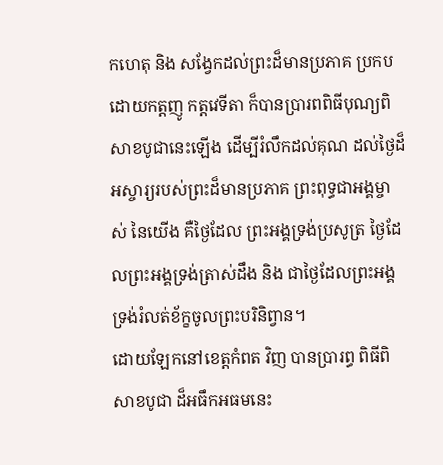កហេតុ និង សង្វែកដល់ព្រះដ៏មានប្រភាគ ប្រកបដោយកត្តញូ កត្តវេទីតា ក៏បានប្រារពពិធីបុណ្យពិសាខបូជានេះឡើង ដើម្បីរំលឹកដល់គុណ ដល់ថ្ងៃដ៏អស្ចារ្យរបស់ព្រះដ៏មានប្រភាគ ព្រះពុទ្ធជាអង្គម្ចាស់ នៃយើង គឺថ្ងៃដែល ព្រះអង្គទ្រង់ប្រសូត្រ ថ្ងៃដែលព្រះអង្គទ្រង់ត្រាស់ដឹង និង ជាថ្ងៃដែលព្រះអង្គទ្រង់រំលត់ខ័ក្ខចូលព្រះបរិនិព្វាន។
ដោយឡែកនៅខេត្តកំពត វិញ បានប្រារព្ធ ពិធីពិសាខបូជា ដ៏អធឹកអធមនេះ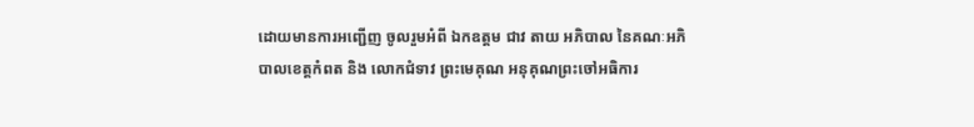ដោយមានការអញ្ជើញ ចូលរួមអំពី ឯកឧត្តម ជាវ តាយ អភិបាល នៃគណៈអភិបាលខេត្តកំពត និង លោកជំទាវ ព្រះមេគុណ អនុគុណព្រះចៅអធិការ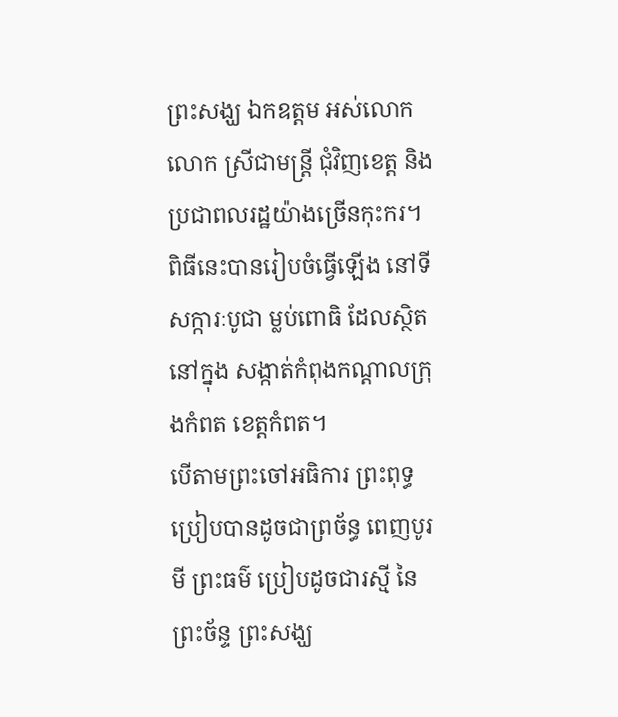ព្រះសង្ឃ ឯកឧត្តម អស់លោកលោក ស្រីជាមន្ត្រី ជុំវិញខេត្ត និង ប្រជាពលរដ្ឋយ៉ាងច្រើនកុះករ។ ពិធីនេះបានរៀបចំធ្វើឡើង នៅទីសក្ការៈបូជា ម្លប់ពោធិ ដែលស្ថិតនៅក្នុង សង្កាត់កំពុងកណ្តាលក្រុងកំពត ខេត្តកំពត។
បើតាមព្រះចៅអធិការ ព្រះពុទ្ធប្រៀបបានដូចជាព្រច័ន្ធ ពេញបូរមី ព្រះធម៌ ប្រៀបដូចជារស្មី នៃព្រះច័ន្ទ ព្រះសង្ឃ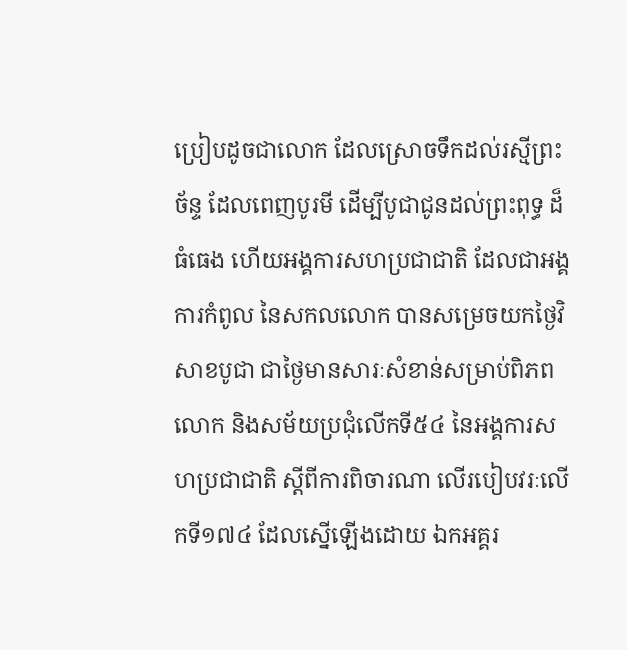ប្រៀបដូចជាលោក ដែលស្រោចទឹកដល់រស្មីព្រះច័ន្ទ ដែលពេញបូរមី ដើម្បីបូជាជូនដល់ព្រះពុទ្ធ ដ៏ធំធេង ហើយអង្គការសហប្រជាជាតិ ដែលជាអង្គការកំពូល នៃសកលលោក បានសម្រេចយកថ្ងៃវិសាខបូជា ជាថ្ងៃមានសារៈសំខាន់សម្រាប់ពិភពលោក និងសម័យប្រជុំលើកទី៥៤ នៃអង្គការសហប្រជាជាតិ ស្តីពីការពិចារណា លើរបៀបវរៈលើកទី១៧៤ ដែលស្នើឡើងដោយ ឯកអគ្គរ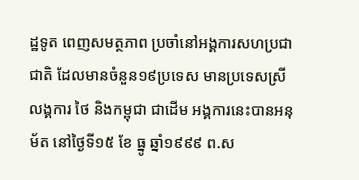ដ្ឋទូត ពេញសមត្ថភាព ប្រចាំនៅអង្គការសហប្រជាជាតិ ដែលមានចំនួន១៩ប្រទេស មានប្រទេសស្រីលង្គការ ថៃ និងកម្ពុជា ជាដើម អង្គការនេះបានអនុម័ត នៅថ្ងៃទី១៥ ខែ ធ្នូ ឆ្នាំ១៩៩៩ ព.ស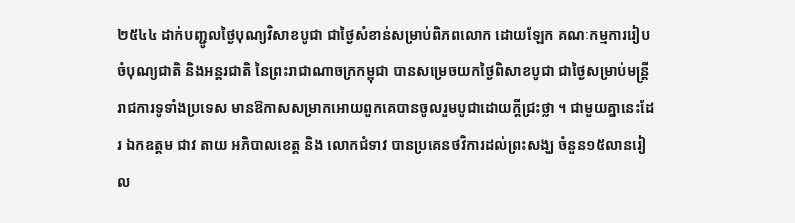២៥៤៤ ដាក់បញ្ជូលថ្ងៃបុណ្យវិសាខបូជា ជាថ្ងៃសំខាន់សម្រាប់ពិភពលោក ដោយឡែក គណៈកម្មការរៀបចំបុណ្យជាតិ និងអន្តរជាតិ នៃព្រះរាជាណាចក្រកម្ពុជា បានសម្រេចយកថ្ងៃពិសាខបូជា ជាថ្ងៃសម្រាប់មន្ត្រីរាជការទូទាំងប្រទេស មានឱកាសសម្រាកអោយពួកគេបានចូលរួមបូជាដោយក្តីជ្រះថ្លា ។ ជាមួយគ្នានេះដែរ ឯកឧត្តម ជាវ តាយ អភិបាលខេត្ត និង លោកជំទាវ បានប្រគេនថវិការដល់ព្រះសង្ឃ ចំនួន១៥លានរៀល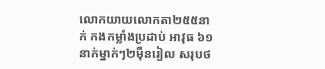លោកយាយលោកតា២៥៥នាក់ កងកម្លាំងប្រដាប់ អាវុធ ៦១នាក់ម្នាក់ៗ២ម៉ឺនរៀល សរុបថ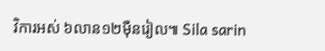វិការអស់ ៦លាន១២ម៉ឺនរៀល៕ Sila sarin